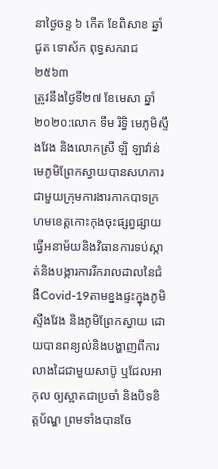នាថ្ងៃចន្ទ ៦ កើត ខែពិសាខ ឆ្នាំជូត ទោស័ក ពុទ្ធសករាជ ២៥៦៣
ត្រូវនឹងថ្ងៃទី២៧ ខែមេសា ឆ្នាំ២០២០:លោក ទឹម រិទ្ធិ មេភូមិស្ទឹងវែង និងលោកស្រី ឡិ ឡាវ៉ាន់ មេភូមិព្រែកស្វាយបានសហការជាមួយក្រុមការងារកាកបាទក្រហមខេត្តកោះកុងចុះផ្សព្វផ្សាយធ្វើអនាម័យនិងវិធានការទប់ស្កាត់និងបង្ការការរីករាលដាលនៃជំងឺCovid-19តាមខ្នងផ្ទះក្នុងភូមិស្ទឹងវែង និងភូមិព្រែកស្វាយ ដោយបានពន្យល់និងបង្ហាញពីការលាងដៃជាមួយសាប៊ូ ឬជែលអាកុល ឲ្យស្អាតជាប្រចាំ និងបិទខិត្តប័ណ្ឌ ព្រមទាំងបានចែ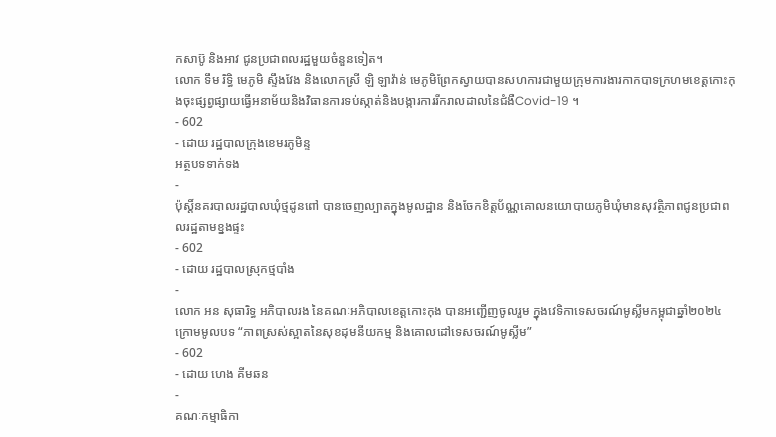កសាប៊ូ និងអាវ ជូនប្រជាពលរដ្ឋមួយចំនួនទៀត។
លោក ទឹម រិទ្ធិ មេភូមិ ស្ទឹងវែង និងលោកស្រី ឡិ ឡាវ៉ាន់ មេភូមិព្រែកស្វាយបានសហការជាមួយក្រុមការងារកាកបាទក្រហមខេត្តកោះកុងចុះផ្សព្វផ្សាយធ្វើអនាម័យនិងវិធានការទប់ស្កាត់និងបង្ការការរីករាលដាលនៃជំងឺCovid-19 ។
- 602
- ដោយ រដ្ឋបាលក្រុងខេមរភូមិន្ទ
អត្ថបទទាក់ទង
-
ប៉ុស្តិ៍នគរបាលរដ្ឋបាលឃុំថ្មដូនពៅ បានចេញល្បាតក្នុងមូលដ្ឋាន និងចែកខិត្តប័ណ្ណគោលនយោបាយភូមិឃុំមានសុវត្ថិភាពជូនប្រជាពលរដ្ឋតាមខ្នងផ្ទះ
- 602
- ដោយ រដ្ឋបាលស្រុកថ្មបាំង
-
លោក អន សុធារិទ្ធ អភិបាលរង នៃគណៈអភិបាលខេត្តកោះកុង បានអញ្ជើញចូលរួម ក្នុងវេទិកាទេសចរណ៍មូស្លីមកម្ពុជាឆ្នាំ២០២៤ ក្រោមមូលបទ “ភាពស្រស់ស្អាតនៃសុខដុមនីយកម្ម និងគោលដៅទេសចរណ៍មូស្លីម”
- 602
- ដោយ ហេង គីមឆន
-
គណៈកម្មាធិកា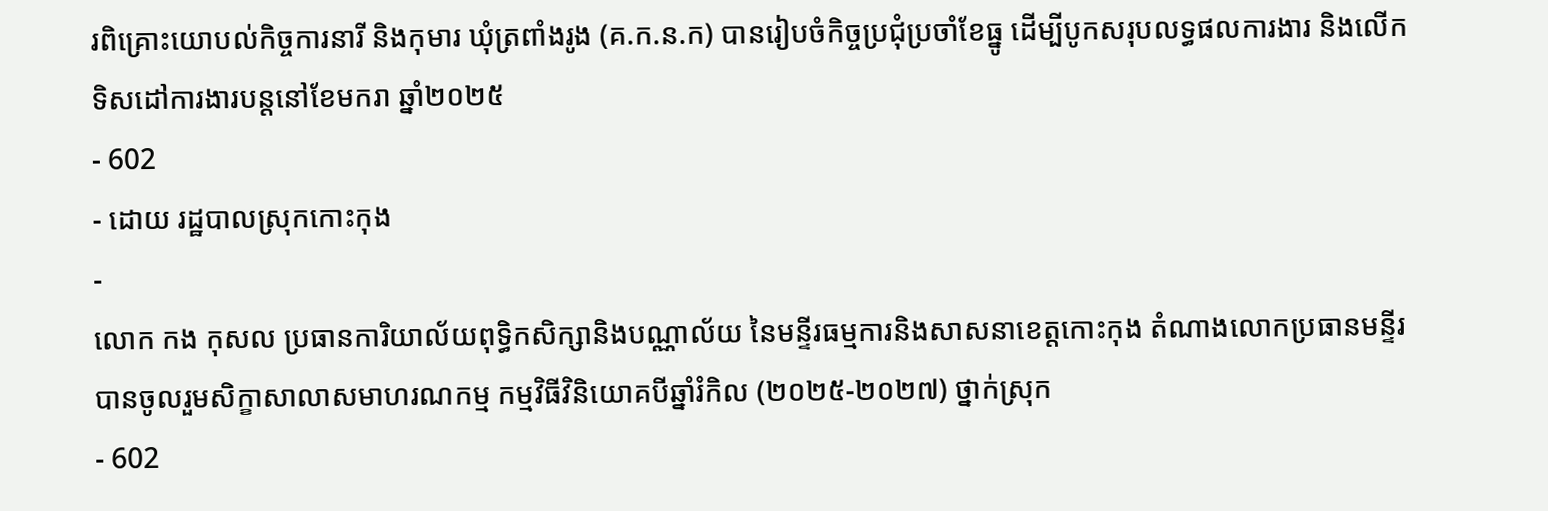រពិគ្រោះយោបល់កិច្ចការនារី និងកុមារ ឃុំត្រពាំងរូង (គ.ក.ន.ក) បានរៀបចំកិច្ចប្រជុំប្រចាំខែធ្នូ ដើម្បីបូកសរុបលទ្ធផលការងារ និងលើកទិសដៅការងារបន្តនៅខែមករា ឆ្នាំ២០២៥
- 602
- ដោយ រដ្ឋបាលស្រុកកោះកុង
-
លោក កង កុសល ប្រធានការិយាល័យពុទ្ធិកសិក្សានិងបណ្ណាល័យ នៃមន្ទីរធម្មការនិងសាសនាខេត្តកោះកុង តំណាងលោកប្រធានមន្ទីរ បានចូលរួមសិក្ខាសាលាសមាហរណកម្ម កម្មវិធីវិនិយោគបីឆ្នាំរំកិល (២០២៥-២០២៧) ថ្នាក់ស្រុក
- 602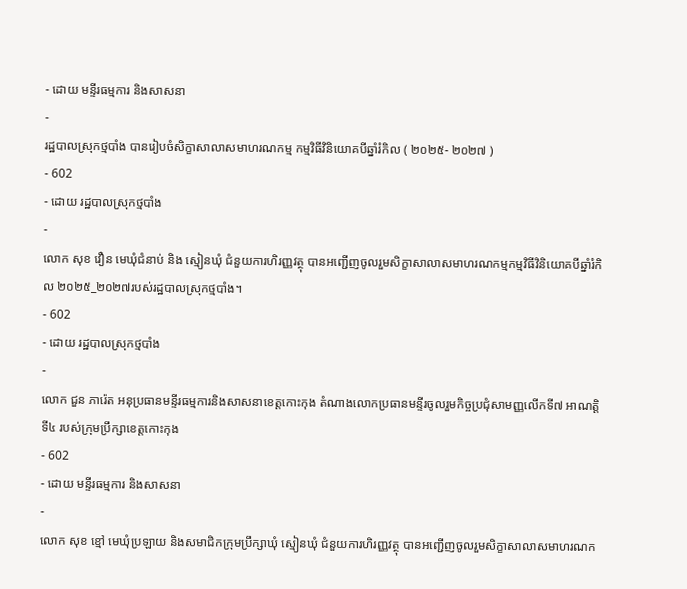- ដោយ មន្ទីរធម្មការ និងសាសនា
-
រដ្ឋបាលស្រុកថ្មបាំង បានរៀបចំសិក្ខាសាលាសមាហរណកម្ម កម្មវិធីវិនិយោគបីឆ្នាំរំកិល ( ២០២៥- ២០២៧ )
- 602
- ដោយ រដ្ឋបាលស្រុកថ្មបាំង
-
លោក សុខ វឿន មេឃុំជំនាប់ និង ស្មៀនឃុំ ជំនួយការហិរញ្ញវត្ថុ បានអញ្ជើញចូលរួមសិក្ខាសាលាសមាហរណកម្មកម្មវិធីវិនិយោគបីឆ្នាំរំកិល ២០២៥_២០២៧របស់រដ្ឋបាលស្រុកថ្មបាំង។
- 602
- ដោយ រដ្ឋបាលស្រុកថ្មបាំង
-
លោក ជួន ភារ៉េត អនុប្រធានមន្ទីរធម្មការនិងសាសនាខេត្តកោះកុង តំណាងលោកប្រធានមន្ទីរចូលរួមកិច្ចប្រជុំសាមញ្ញលើកទី៧ អាណត្តិទី៤ របស់ក្រុមប្រឹក្សាខេត្តកោះកុង
- 602
- ដោយ មន្ទីរធម្មការ និងសាសនា
-
លោក សុខ ខ្មៅ មេឃុំប្រឡាយ និងសមាជិកក្រុមប្រឹក្សាឃុំ ស្មៀនឃុំ ជំនួយការហិរញ្ញវត្ថុ បានអញ្ជើញចូលរួមសិក្ខាសាលាសមាហរណក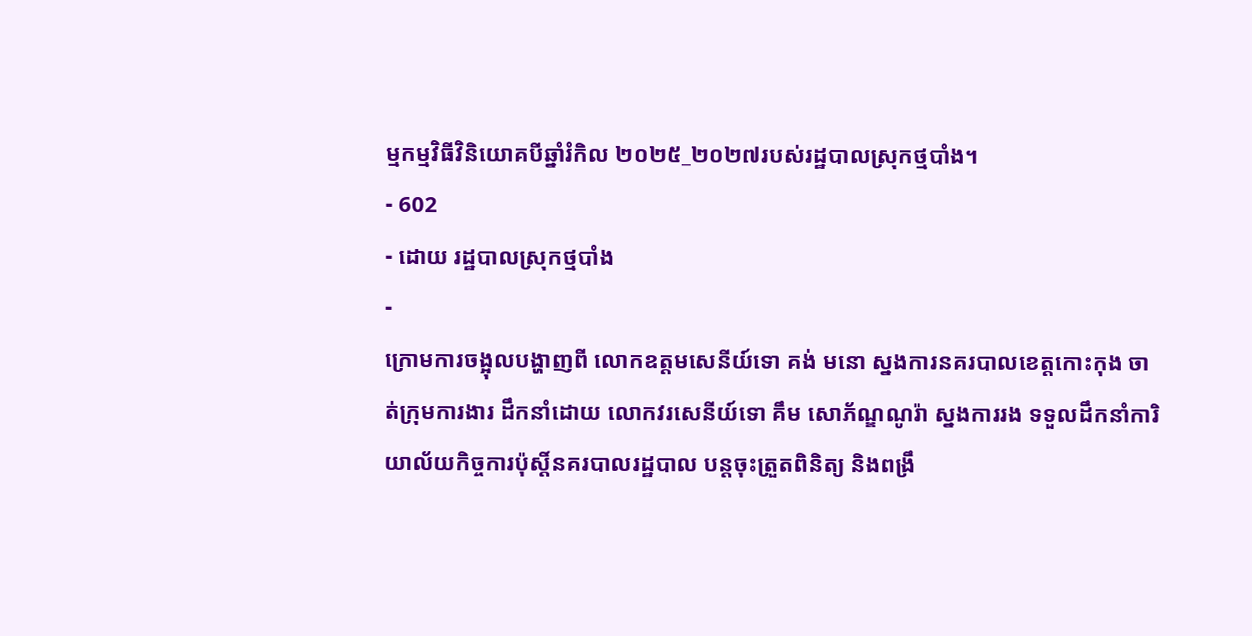ម្មកម្មវិធីវិនិយោគបីឆ្នាំរំកិល ២០២៥_២០២៧របស់រដ្ឋបាលស្រុកថ្មបាំង។
- 602
- ដោយ រដ្ឋបាលស្រុកថ្មបាំង
-
ក្រោមការចង្អុលបង្ហាញពី លោកឧត្តមសេនីយ៍ទោ គង់ មនោ ស្នងការនគរបាលខេត្តកោះកុង ចាត់ក្រុមការងារ ដឹកនាំដោយ លោកវរសេនីយ៍ទោ គឹម សោភ័ណ្ឌណូរ៉ា ស្នងការរង ទទួលដឹកនាំការិយាល័យកិច្ចការប៉ុស្តិ៍នគរបាលរដ្ឋបាល បន្តចុះត្រួតពិនិត្យ និងពង្រឹ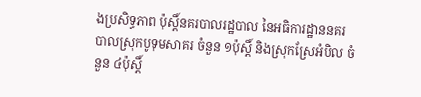ងប្រសិទ្ធភាព ប៉ុស្តិ៍នគរបាលរដ្ឋបាល នៃអធិការដ្ឋាននគរបាលស្រុកបូទុមសាគរ ចំនួន ១ប៉ុស្តិ៍ និងស្រុកស្រែអំបិល ចំនួន ៤ប៉ុស្តិ៍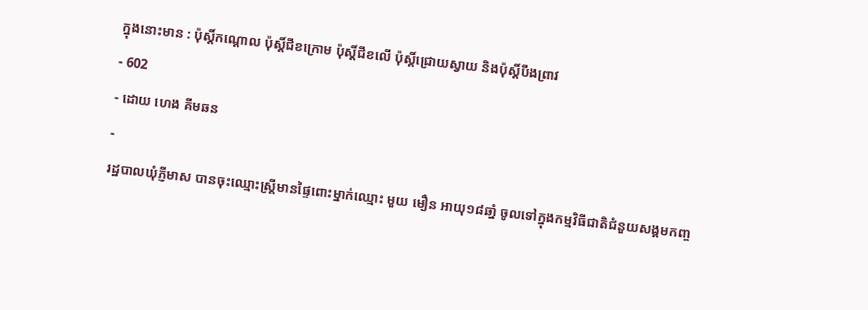ក្នុងនោះមាន : ប៉ុស្តិ៍កណ្ដោល ប៉ុស្តិ៍ជីខក្រោម ប៉ុស្តិ៍ជីខលើ ប៉ុស្តិ៍ជ្រោយស្វាយ និងប៉ុស្តិ៍បឹងព្រាវ
- 602
- ដោយ ហេង គីមឆន
-
រដ្ឋបាលឃុំភ្ញីមាស បានចុះឈ្មោះស្ត្រីមានផ្ទៃពោះម្នាក់ឈ្មោះ មួយ មឿន អាយុ១៨ឆាំ្ន ចូលទៅក្នុងកម្មវិធីជាតិជំនួយសង្គមកញ្ច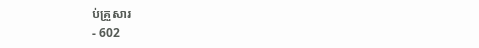ប់គ្រួសារ
- 602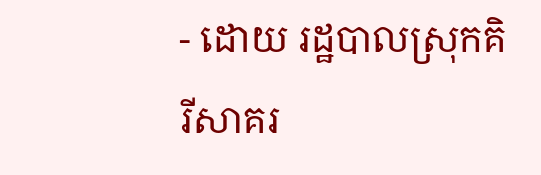- ដោយ រដ្ឋបាលស្រុកគិរីសាគរ